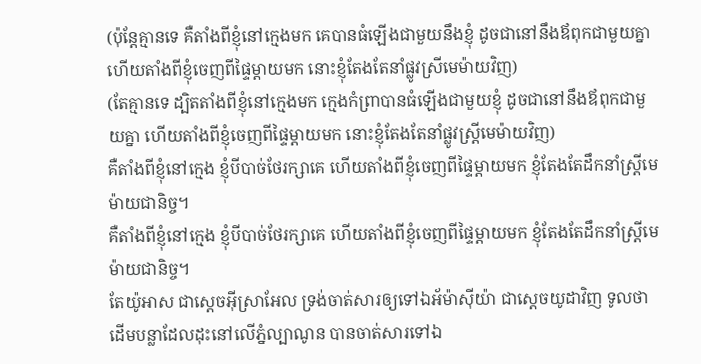(ប៉ុន្តែគ្មានទេ គឺតាំងពីខ្ញុំនៅក្មេងមក គេបានធំឡើងជាមួយនឹងខ្ញុំ ដូចជានៅនឹងឪពុកជាមួយគ្នា ហើយតាំងពីខ្ញុំចេញពីផ្ទៃម្តាយមក នោះខ្ញុំតែងតែនាំផ្លូវស្រីមេម៉ាយវិញ)
(តែគ្មានទេ ដ្បិតតាំងពីខ្ញុំនៅក្មេងមក ក្មេងកំព្រាបានធំឡើងជាមួយខ្ញុំ ដូចជានៅនឹងឪពុកជាមួយគ្នា ហើយតាំងពីខ្ញុំចេញពីផ្ទៃម្តាយមក នោះខ្ញុំតែងតែនាំផ្លូវស្ត្រីមេម៉ាយវិញ)
គឺតាំងពីខ្ញុំនៅក្មេង ខ្ញុំបីបាច់ថែរក្សាគេ ហើយតាំងពីខ្ញុំចេញពីផ្ទៃម្ដាយមក ខ្ញុំតែងតែដឹកនាំស្ត្រីមេម៉ាយជានិច្ច។
គឺតាំងពីខ្ញុំនៅក្មេង ខ្ញុំបីបាច់ថែរក្សាគេ ហើយតាំងពីខ្ញុំចេញពីផ្ទៃម្ដាយមក ខ្ញុំតែងតែដឹកនាំស្ត្រីមេម៉ាយជានិច្ច។
តែយ៉ូអាស ជាស្តេចអ៊ីស្រាអែល ទ្រង់ចាត់សារឲ្យទៅឯអ័ម៉ាស៊ីយ៉ា ជាស្តេចយូដាវិញ ទូលថា ដើមបន្លាដែលដុះនៅលើភ្នំល្បាណូន បានចាត់សារទៅឯ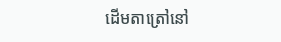ដើមតាត្រៅនៅ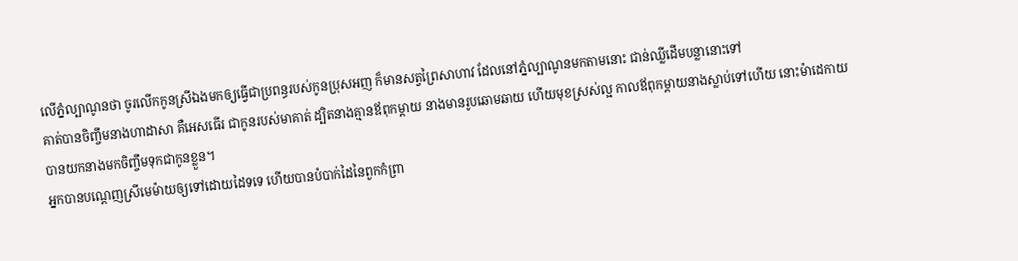លើភ្នំល្បាណូនថា ចូរលើកកូនស្រីឯងមកឲ្យធ្វើជាប្រពន្ធរបស់កូនប្រុសអញ ក៏មានសត្វព្រៃសាហាវ ដែលនៅភ្នំល្បាណូនមកតាមនោះ ជាន់ឈ្លីដើមបន្លានោះទៅ
គាត់បានចិញ្ចឹមនាងហាដាសា គឺអេសធើរ ជាកូនរបស់មាគាត់ ដ្បិតនាងគ្មានឪពុកម្តាយ នាងមានរូបឆោមឆាយ ហើយមុខស្រស់ល្អ កាលឪពុកម្តាយនាងស្លាប់ទៅហើយ នោះម៉ាដេកាយបានយកនាងមកចិញ្ចឹមទុកជាកូនខ្លួន។
អ្នកបានបណ្តេញស្រីមេម៉ាយឲ្យទៅដោយដៃទទេ ហើយបានបំបាក់ដៃនៃពួកកំព្រា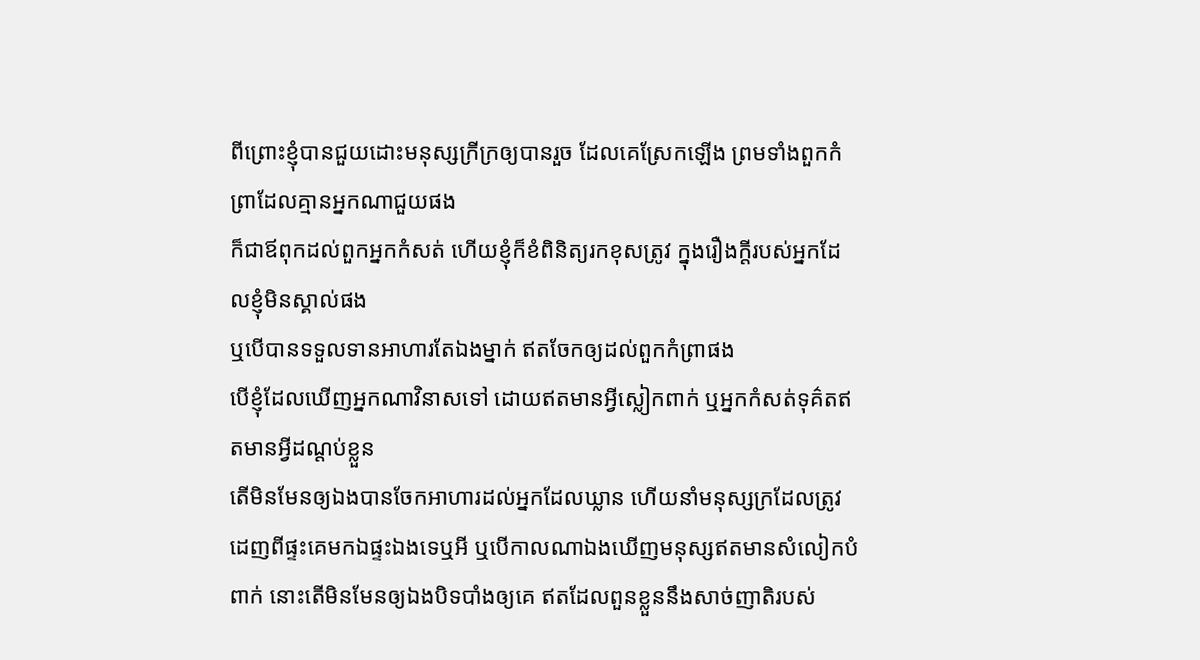ពីព្រោះខ្ញុំបានជួយដោះមនុស្សក្រីក្រឲ្យបានរួច ដែលគេស្រែកឡើង ព្រមទាំងពួកកំព្រាដែលគ្មានអ្នកណាជួយផង
ក៏ជាឪពុកដល់ពួកអ្នកកំសត់ ហើយខ្ញុំក៏ខំពិនិត្យរកខុសត្រូវ ក្នុងរឿងក្តីរបស់អ្នកដែលខ្ញុំមិនស្គាល់ផង
ឬបើបានទទួលទានអាហារតែឯងម្នាក់ ឥតចែកឲ្យដល់ពួកកំព្រាផង
បើខ្ញុំដែលឃើញអ្នកណាវិនាសទៅ ដោយឥតមានអ្វីស្លៀកពាក់ ឬអ្នកកំសត់ទុគ៌តឥតមានអ្វីដណ្តប់ខ្លួន
តើមិនមែនឲ្យឯងបានចែកអាហារដល់អ្នកដែលឃ្លាន ហើយនាំមនុស្សក្រដែលត្រូវដេញពីផ្ទះគេមកឯផ្ទះឯងទេឬអី ឬបើកាលណាឯងឃើញមនុស្សឥតមានសំលៀកបំពាក់ នោះតើមិនមែនឲ្យឯងបិទបាំងឲ្យគេ ឥតដែលពួនខ្លួននឹងសាច់ញាតិរបស់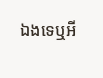ឯងទេឬអី